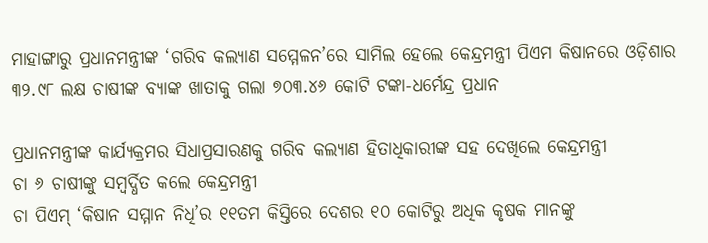ମାହାଙ୍ଗାରୁ ପ୍ରଧାନମନ୍ତ୍ରୀଙ୍କ ‘ଗରିବ କଲ୍ୟାଣ ସମ୍ମେଳନ’ରେ ସାମିଲ ହେଲେ କେନ୍ଦ୍ରମନ୍ତ୍ରୀ ପିଏମ କିଷାନରେ ଓଡ଼ିଶାର ୩୨.୯୮ ଲକ୍ଷ ଚାଷୀଙ୍କ ବ୍ୟାଙ୍କ ଖାତାକୁ ଗଲା ୭୦୩.୪୬ କୋଟି ଟଙ୍କା-ଧର୍ମେନ୍ଦ୍ର ପ୍ରଧାନ

ପ୍ରଧାନମନ୍ତ୍ରୀଙ୍କ କାର୍ଯ୍ୟକ୍ରମର ସିଧାପ୍ରସାରଣକୁ ଗରିବ କଲ୍ୟାଣ ହିତାଧିକାରୀଙ୍କ ସହ ଦେଖିଲେ କେନ୍ଦ୍ରମନ୍ତ୍ରୀ
ଚା ୬ ଚାଷୀଙ୍କୁ ସମ୍ବର୍ଦ୍ଧିତ କଲେ କେନ୍ଦ୍ରମନ୍ତ୍ରୀ
ଚା ପିଏମ୍ ‘କିଷାନ ସମ୍ମାନ ନିଧି’ର ୧୧ତମ କିସ୍ତିରେ ଦେଶର ୧୦ କୋଟିରୁ ଅଧିକ କୃଷକ ମାନଙ୍କୁ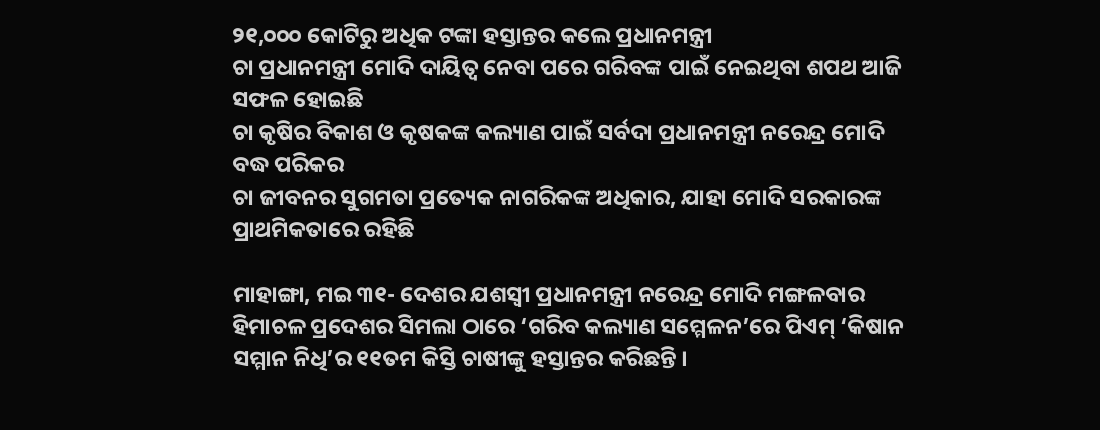୨୧,୦୦୦ କୋଟିରୁ ଅଧିକ ଟଙ୍କା ହସ୍ତାନ୍ତର କଲେ ପ୍ରଧାନମନ୍ତ୍ରୀ
ଚା ପ୍ରଧାନମନ୍ତ୍ରୀ ମୋଦି ଦାୟିତ୍ୱ ନେବା ପରେ ଗରିବଙ୍କ ପାଇଁ ନେଇଥିବା ଶପଥ ଆଜି ସଫଳ ହୋଇଛି
ଚା କୃଷିର ବିକାଶ ଓ କୃଷକଙ୍କ କଲ୍ୟାଣ ପାଇଁ ସର୍ବଦା ପ୍ରଧାନମନ୍ତ୍ରୀ ନରେନ୍ଦ୍ର ମୋଦି ବଦ୍ଧ ପରିକର
ଚା ଜୀବନର ସୁଗମତା ପ୍ରତ୍ୟେକ ନାଗରିକଙ୍କ ଅଧିକାର, ଯାହା ମୋଦି ସରକାରଙ୍କ ପ୍ରାଥମିକତାରେ ରହିଛି

ମାହାଙ୍ଗା, ମଇ ୩୧- ଦେଶର ଯଶସ୍ୱୀ ପ୍ରଧାନମନ୍ତ୍ରୀ ନରେନ୍ଦ୍ର ମୋଦି ମଙ୍ଗଳବାର ହିମାଚଳ ପ୍ରଦେଶର ସିମଲା ଠାରେ ‘ଗରିବ କଲ୍ୟାଣ ସମ୍ମେଳନ’ରେ ପିଏମ୍ ‘କିଷାନ ସମ୍ମାନ ନିଧି’ର ୧୧ତମ କିସ୍ତି ଚାଷୀଙ୍କୁ ହସ୍ତାନ୍ତର କରିଛନ୍ତି ।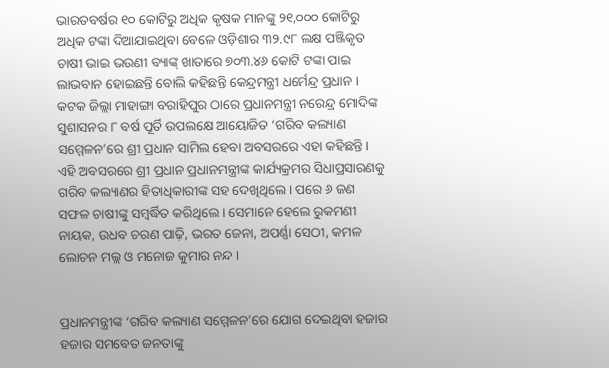ଭାରତବର୍ଷର ୧୦ କୋଟିରୁ ଅଧିକ କୃଷକ ମାନଙ୍କୁ ୨୧,୦୦୦ କୋଟିରୁ ଅଧିକ ଟଙ୍କା ଦିଆଯାଇଥିବା ବେଳେ ଓଡ଼ିଶାର ୩୨.୯୮ ଲକ୍ଷ ପଞ୍ଜିକୃତ ଚାଷୀ ଭାଇ ଭଉଣୀ ବ୍ୟାଙ୍କ୍ ଖାତାରେ ୭୦୩.୪୬ କୋଟି ଟଙ୍କା ପାଇ ଲାଭବାନ ହୋଇଛନ୍ତି ବୋଲି କହିଛନ୍ତି କେନ୍ଦ୍ରମନ୍ତ୍ରୀ ଧର୍ମେନ୍ଦ୍ର ପ୍ରଧାନ ।
କଟକ ଜିଲ୍ଲା ମାହାଙ୍ଗା ବରାହିପୁର ଠାରେ ପ୍ରଧାନମନ୍ତ୍ରୀ ନରେନ୍ଦ୍ର ମୋଦିଙ୍କ ସୁଶାସନର ୮ ବର୍ଷ ପୂର୍ତି ଉପଲକ୍ଷେ ଆୟୋଜିତ ‘ଗରିବ କଲ୍ୟାଣ ସମ୍ମେଳନ’ରେ ଶ୍ରୀ ପ୍ରଧାନ ସାମିଲ ହେବା ଅବସରରେ ଏହା କହିଛନ୍ତି । ଏହି ଅବସରରେ ଶ୍ରୀ ପ୍ରଧାନ ପ୍ରଧାନମନ୍ତ୍ରୀଙ୍କ କାର୍ଯ୍ୟକ୍ରମର ସିଧାପ୍ରସାରଣକୁ ଗରିବ କଲ୍ୟାଣର ହିତାଧିକାରୀଙ୍କ ସହ ଦେଖିଥିଲେ । ପରେ ୬ ଜଣ ସଫଳ ଚାଷୀଙ୍କୁ ସମ୍ବର୍ଦ୍ଧିତ କରିଥିଲେ । ସେମାନେ ହେଲେ ରୁକମଣୀ ନାୟକ, ଉଧବ ଚରଣ ପାଢ଼ି, ଭରତ ଜେନା, ଅପର୍ଣ୍ଣା ସେଠୀ, କମଳ ଲୋଚନ ମଲ୍ଲ ଓ ମନୋଜ କୁମାର ନନ୍ଦ ।


ପ୍ରଧାନମନ୍ତ୍ରୀଙ୍କ ‘ଗରିବ କଲ୍ୟାଣ ସମ୍ମେଳନ’ରେ ଯୋଗ ଦେଇଥିବା ହଜାର ହଜାର ସମବେତ ଜନତାଙ୍କୁ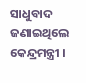ସାଧୁବାଦ ଜଣାଇଥିଲେ କେନ୍ଦ୍ରମନ୍ତ୍ରୀ ।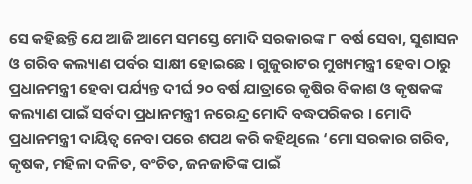ସେ କହିଛନ୍ତି ଯେ ଆଜି ଆମେ ସମସ୍ତେ ମୋଦି ସରକାରଙ୍କ ୮ ବର୍ଷ ସେବା, ସୁଶାସନ ଓ ଗରିବ କଲ୍ୟାଣ ପର୍ବର ସାକ୍ଷୀ ହୋଇଛେ । ଗୁଜୁରାଟର ମୁଖ୍ୟମନ୍ତ୍ରୀ ହେବା ଠାରୁ ପ୍ରଧାନମନ୍ତ୍ରୀ ହେବା ପର୍ଯ୍ୟନ୍ତ ଦୀର୍ଘ ୨୦ ବର୍ଷ ଯାତ୍ରାରେ କୃଷିର ବିକାଶ ଓ କୃଷକଙ୍କ କଲ୍ୟାଣ ପାଇଁ ସର୍ବଦା ପ୍ରଧାନମନ୍ତ୍ରୀ ନରେନ୍ଦ୍ର ମୋଦି ବଦ୍ଧପରିକର । ମୋଦି ପ୍ରଧାନମନ୍ତ୍ରୀ ଦାୟିତ୍ୱ ନେବା ପରେ ଶପଥ କରି କହିଥିଲେ ‘ମୋ ସରକାର ଗରିବ, କୃଷକ, ମହିଳା ଦଳିତ, ବଂଚିତ, ଜନଜାତିଙ୍କ ପାଇଁ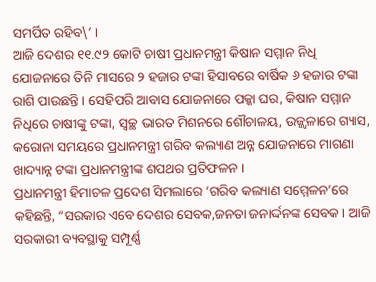ସମର୍ପିତ ରହିବ\’ ।
ଆଜି ଦେଶର ୧୧.୯୨ କୋଟି ଚାଷୀ ପ୍ରଧାନମନ୍ତ୍ରୀ କିଷାନ ସମ୍ମାନ ନିଧି ଯୋଜନାରେ ତିନି ମାସରେ ୨ ହଜାର ଟଙ୍କା ହିସାବରେ ବାର୍ଷିକ ୬ ହଜାର ଟଙ୍କା ରାଶି ପାଉଛନ୍ତି । ସେହିପରି ଆବାସ ଯୋଜନାରେ ପକ୍କା ଘର, କିଷାନ ସମ୍ମାନ ନିଧିରେ ଚାଷୀଙ୍କୁ ଟଙ୍କା, ସ୍ୱଚ୍ଛ ଭାରତ ମିଶନରେ ଶୌଚାଳୟ, ଉଜ୍ଜ୍ୱଳାରେ ଗ୍ୟାସ, କରୋନା ସମୟରେ ପ୍ରଧାନମନ୍ତ୍ରୀ ଗରିବ କଲ୍ୟାଣ ଅନ୍ନ ଯୋଜନାରେ ମାଗଣା ଖାଦ୍ୟାନ୍ନ ଟଙ୍କା ପ୍ରଧାନମନ୍ତ୍ରୀଙ୍କ ଶପଥର ପ୍ରତିଫଳନ ।
ପ୍ରଧାନମନ୍ତ୍ରୀ ହିମାଚଳ ପ୍ରଦେଶ ସିମଲାରେ ‘ଗରିବ କଲ୍ୟାଣ ସମ୍ମେଳନ’ରେ କହିଛନ୍ତି, “ସରକାର ଏବେ ଦେଶର ସେବକ,ଜନତା ଜନାର୍ଦ୍ଦନଙ୍କ ସେବକ । ଆଜି ସରକାରୀ ବ୍ୟବସ୍ଥାକୁ ସମ୍ପୂର୍ଣ୍ଣ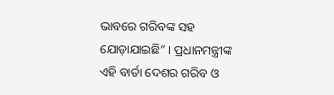ଭାବରେ ଗରିବଙ୍କ ସହ ଯୋଡ଼ାଯାଇଛି” । ପ୍ରଧାନମନ୍ତ୍ରୀଙ୍କ ଏହି ବାର୍ତା ଦେଶର ଗରିବ ଓ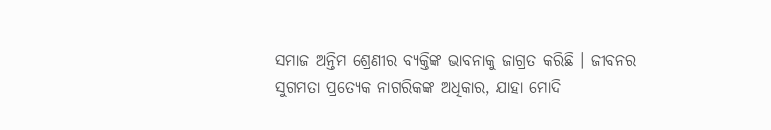ସମାଜ ଅନ୍ତିମ ଶ୍ରେଣୀର ବ୍ୟକ୍ତିଙ୍କ ଭାବନାକୁ ଜାଗ୍ରତ କରିଛି । ଜୀବନର ସୁଗମତା ପ୍ରତ୍ୟେକ ନାଗରିକଙ୍କ ଅଧିକାର, ଯାହା ମୋଦି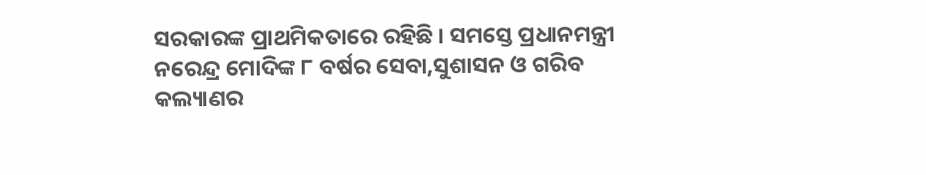ସରକାରଙ୍କ ପ୍ରାଥମିକତାରେ ରହିଛି । ସମସ୍ତେ ପ୍ରଧାନମନ୍ତ୍ରୀ ନରେନ୍ଦ୍ର ମୋଦିଙ୍କ ୮ ବର୍ଷର ସେବା,ସୁଶାସନ ଓ ଗରିବ କଲ୍ୟାଣର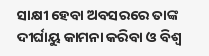ସାକ୍ଷୀ ହେବା ଅବସରରେ ତାଙ୍କ ଦୀର୍ଘାୟୁ କାମନା କରିବା ଓ ବିଶ୍ୱ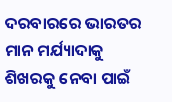ଦରବାରରେ ଭାରତର ମାନ ମର୍ଯ୍ୟାଦାକୁ ଶିଖରକୁ ନେବା ପାଇଁ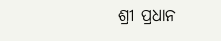ଶ୍ରୀ ପ୍ରଧାନ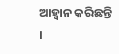ଆହ୍ୱାନ କରିଛନ୍ତି ।